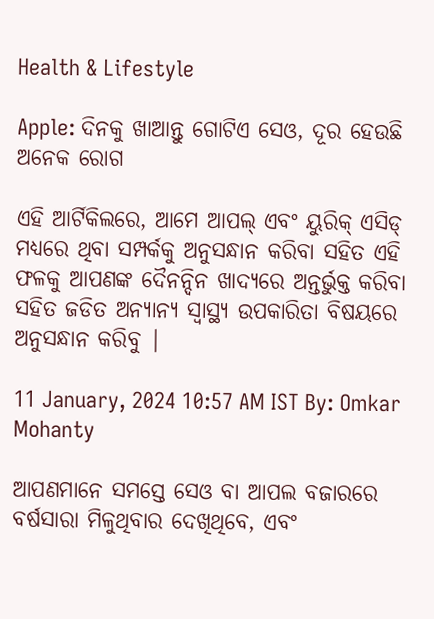Health & Lifestyle

Apple: ଦିନକୁ ଖାଆନ୍ତୁ ଗୋଟିଏ ସେଓ, ଦୂର ହେଉଛି ଅନେକ ରୋଗ

ଏହି ଆର୍ଟିକିଲରେ, ଆମେ ଆପଲ୍ ଏବଂ ୟୁରିକ୍ ଏସିଡ୍ ମଧ୍ୟରେ ଥିବା ସମ୍ପର୍କକୁ ଅନୁସନ୍ଧାନ କରିବା ସହିତ ଏହି ଫଳକୁ ଆପଣଙ୍କ ଦୈନନ୍ଦିନ ଖାଦ୍ୟରେ ଅନ୍ତର୍ଭୁକ୍ତ କରିବା ସହିତ ଜଡିତ ଅନ୍ୟାନ୍ୟ ସ୍ୱାସ୍ଥ୍ୟ ଉପକାରିତା ବିଷୟରେ ଅନୁସନ୍ଧାନ କରିବୁ |

11 January, 2024 10:57 AM IST By: Omkar Mohanty

ଆପଣମାନେ ସମସ୍ତେ ସେଓ ବା ଆପଲ ବଜାରରେ ବର୍ଷସାରା ମିଳୁଥିବାର ଦେଖିଥିବେ, ଏବଂ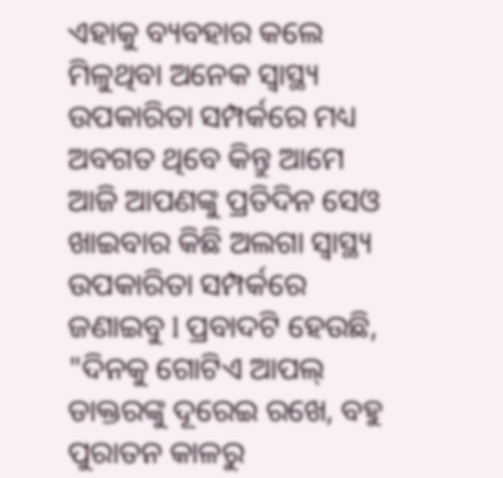ଏହାକୁ ବ୍ୟବହାର କଲେ ମିଳୁଥିବା ଅନେକ ସ୍ୱାସ୍ଥ୍ୟ ଉପକାରିତା ସମ୍ପର୍କରେ ମଧ୍ୟ ଅବଗତ ଥିବେ କିନ୍ତୁ ଆମେ ଆଜି ଆପଣଙ୍କୁ ପ୍ରତିଦିନ ସେଓ ଖାଇବାର କିଛି ଅଲଗା ସ୍ୱାସ୍ଥ୍ୟ ଉପକାରିତା ସମ୍ପର୍କରେ ଜଣାଇବୁ l ପ୍ରବାଦଟି ହେଉଛି, "ଦିନକୁ ଗୋଟିଏ ଆପଲ୍ ଡାକ୍ତରଙ୍କୁ ଦୂରେଇ ରଖେ, ବହୁ ପୁରାତନ କାଳରୁ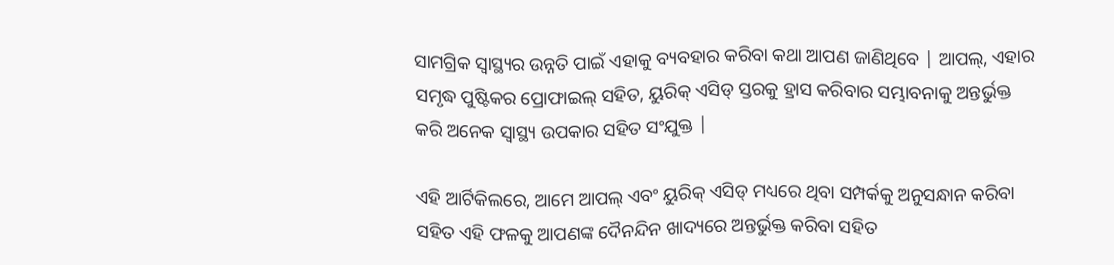ସାମଗ୍ରିକ ସ୍ୱାସ୍ଥ୍ୟର ଉନ୍ନତି ପାଇଁ ଏହାକୁ ବ୍ୟବହାର କରିବା କଥା ଆପଣ ଜାଣିଥିବେ | ଆପଲ୍, ଏହାର ସମୃଦ୍ଧ ପୁଷ୍ଟିକର ପ୍ରୋଫାଇଲ୍ ସହିତ, ୟୁରିକ୍ ଏସିଡ୍ ସ୍ତରକୁ ହ୍ରାସ କରିବାର ସମ୍ଭାବନାକୁ ଅନ୍ତର୍ଭୁକ୍ତ କରି ଅନେକ ସ୍ୱାସ୍ଥ୍ୟ ଉପକାର ସହିତ ସଂଯୁକ୍ତ |

ଏହି ଆର୍ଟିକିଲରେ, ଆମେ ଆପଲ୍ ଏବଂ ୟୁରିକ୍ ଏସିଡ୍ ମଧ୍ୟରେ ଥିବା ସମ୍ପର୍କକୁ ଅନୁସନ୍ଧାନ କରିବା ସହିତ ଏହି ଫଳକୁ ଆପଣଙ୍କ ଦୈନନ୍ଦିନ ଖାଦ୍ୟରେ ଅନ୍ତର୍ଭୁକ୍ତ କରିବା ସହିତ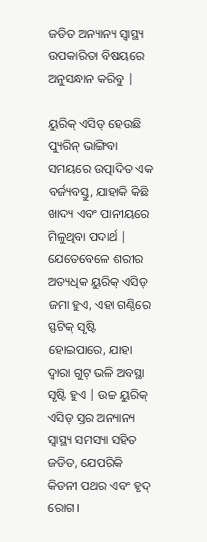ଜଡିତ ଅନ୍ୟାନ୍ୟ ସ୍ୱାସ୍ଥ୍ୟ ଉପକାରିତା ବିଷୟରେ ଅନୁସନ୍ଧାନ କରିବୁ |

ୟୁରିକ୍ ଏସିଡ୍ ହେଉଛି ପ୍ୟୁରିନ୍ ଭାଙ୍ଗିବା ସମୟରେ ଉତ୍ପାଦିତ ଏକ ବର୍ଜ୍ୟବସ୍ତୁ, ଯାହାକି କିଛି ଖାଦ୍ୟ ଏବଂ ପାନୀୟରେ ମିଳୁଥିବା ପଦାର୍ଥ | ଯେତେବେଳେ ଶରୀର ଅତ୍ୟଧିକ ୟୁରିକ୍ ଏସିଡ୍ ଜମା ହୁଏ, ଏହା ଗଣ୍ଠିରେ ସ୍ଫଟିକ୍ ସୃଷ୍ଟି ହୋଇପାରେ, ଯାହା ଦ୍ୱାରା ଗୁଟ୍ ଭଳି ଅବସ୍ଥା ସୃଷ୍ଟି ହୁଏ | ଉଚ୍ଚ ୟୁରିକ୍ ଏସିଡ୍ ସ୍ତର ଅନ୍ୟାନ୍ୟ ସ୍ୱାସ୍ଥ୍ୟ ସମସ୍ୟା ସହିତ ଜଡିତ, ଯେପରିକି କିଡନୀ ପଥର ଏବଂ ହୃଦ୍ ରୋଗ।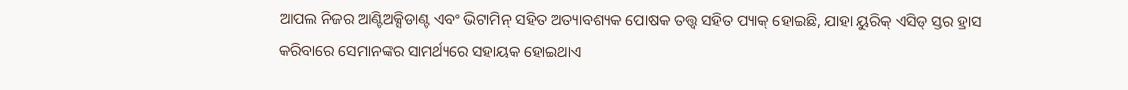ଆପଲ ନିଜର ଆଣ୍ଟିଅକ୍ସିଡାଣ୍ଟ ଏବଂ ଭିଟାମିନ୍ ସହିତ ଅତ୍ୟାବଶ୍ୟକ ପୋଷକ ତତ୍ତ୍ୱ ସହିତ ପ୍ୟାକ୍ ହୋଇଛି, ଯାହା ୟୁରିକ୍ ଏସିଡ୍ ସ୍ତର ହ୍ରାସ କରିବାରେ ସେମାନଙ୍କର ସାମର୍ଥ୍ୟରେ ସହାୟକ ହୋଇଥାଏ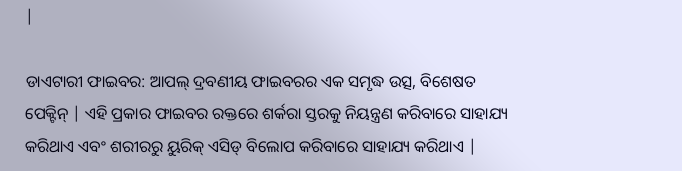|

ଡାଏଟାରୀ ଫାଇବର: ଆପଲ୍ ଦ୍ରବଣୀୟ ଫାଇବରର ଏକ ସମୃଦ୍ଧ ଉତ୍ସ, ବିଶେଷତ ପେକ୍ଟିନ୍ | ଏହି ପ୍ରକାର ଫାଇବର ରକ୍ତରେ ଶର୍କରା ସ୍ତରକୁ ନିୟନ୍ତ୍ରଣ କରିବାରେ ସାହାଯ୍ୟ କରିଥାଏ ଏବଂ ଶରୀରରୁ ୟୁରିକ୍ ଏସିଡ୍ ବିଲୋପ କରିବାରେ ସାହାଯ୍ୟ କରିଥାଏ |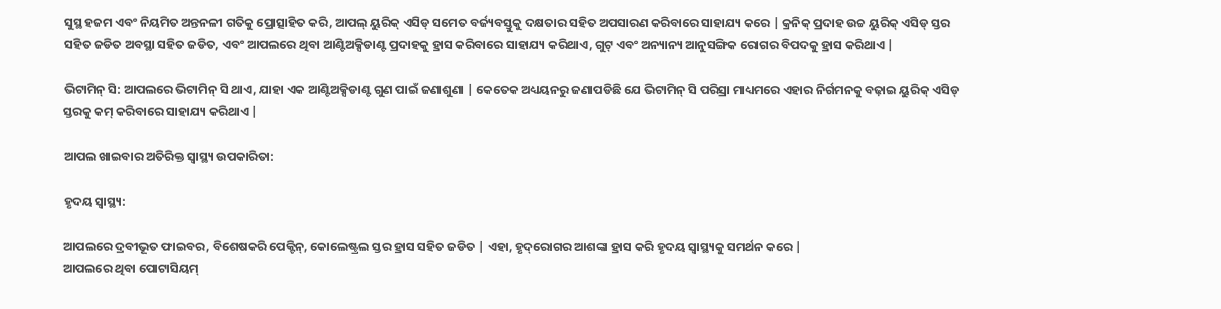ସୁସ୍ଥ ହଜମ ଏବଂ ନିୟମିତ ଅନ୍ତନଳୀ ଗତିକୁ ପ୍ରୋତ୍ସାହିତ କରି, ଆପଲ୍ ୟୁରିକ୍ ଏସିଡ୍ ସମେତ ବର୍ଜ୍ୟବସ୍ତୁକୁ ଦକ୍ଷତାର ସହିତ ଅପସାରଣ କରିବାରେ ସାହାଯ୍ୟ କରେ | କ୍ରନିକ୍ ପ୍ରଦାହ ଉଚ୍ଚ ୟୁରିକ୍ ଏସିଡ୍ ସ୍ତର ସହିତ ଜଡିତ ଅବସ୍ଥା ସହିତ ଜଡିତ, ଏବଂ ଆପଲରେ ଥିବା ଆଣ୍ଟିଅକ୍ସିଡାଣ୍ଟ ପ୍ରଦାହକୁ ହ୍ରାସ କରିବାରେ ସାହାଯ୍ୟ କରିଥାଏ, ଗୁଟ୍ ଏବଂ ଅନ୍ୟାନ୍ୟ ଆନୁସଙ୍ଗିକ ରୋଗର ବିପଦକୁ ହ୍ରାସ କରିଥାଏ |

ଭିଟାମିନ୍ ସି: ଆପଲରେ ଭିଟାମିନ୍ ସି ଥାଏ, ଯାହା ଏକ ଆଣ୍ଟିଅକ୍ସିଡାଣ୍ଟ ଗୁଣ ପାଇଁ ଜଣାଶୁଣା | କେତେକ ଅଧ୍ୟୟନରୁ ଜଣାପଡିଛି ଯେ ଭିଟାମିନ୍ ସି ପରିସ୍ରା ମାଧ୍ୟମରେ ଏହାର ନିର୍ଗମନକୁ ବଢ଼ାଇ ୟୁରିକ୍ ଏସିଡ୍ ସ୍ତରକୁ କମ୍ କରିବାରେ ସାହାଯ୍ୟ କରିଥାଏ |

ଆପଲ ଖାଇବାର ଅତିରିକ୍ତ ସ୍ୱାସ୍ଥ୍ୟ ଉପକାରିତା:

ହୃଦୟ ସ୍ୱାସ୍ଥ୍ୟ:

ଆପଲରେ ଦ୍ରବୀଭୂତ ଫାଇବର, ବିଶେଷକରି ପେକ୍ଟିନ୍, କୋଲେଷ୍ଟ୍ରଲ ସ୍ତର ହ୍ରାସ ସହିତ ଜଡିତ | ଏହା, ହୃଦ୍‌ରୋଗର ଆଶଙ୍କା ହ୍ରାସ କରି ହୃଦୟ ସ୍ୱାସ୍ଥ୍ୟକୁ ସମର୍ଥନ କରେ |
ଆପଲରେ ଥିବା ପୋଟାସିୟମ୍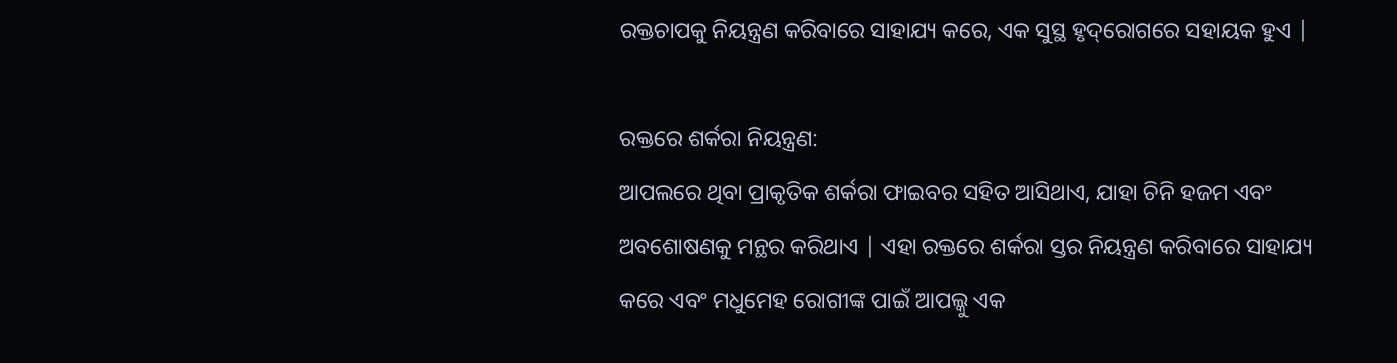ରକ୍ତଚାପକୁ ନିୟନ୍ତ୍ରଣ କରିବାରେ ସାହାଯ୍ୟ କରେ, ଏକ ସୁସ୍ଥ ହୃଦ୍‌ରୋଗରେ ସହାୟକ ହୁଏ |

ରକ୍ତରେ ଶର୍କରା ନିୟନ୍ତ୍ରଣ:
ଆପଲରେ ଥିବା ପ୍ରାକୃତିକ ଶର୍କରା ଫାଇବର ସହିତ ଆସିଥାଏ, ଯାହା ଚିନି ହଜମ ଏବଂ ଅବଶୋଷଣକୁ ମନ୍ଥର କରିଥାଏ | ଏହା ରକ୍ତରେ ଶର୍କରା ସ୍ତର ନିୟନ୍ତ୍ରଣ କରିବାରେ ସାହାଯ୍ୟ କରେ ଏବଂ ମଧୁମେହ ରୋଗୀଙ୍କ ପାଇଁ ଆପଲ୍କୁ ଏକ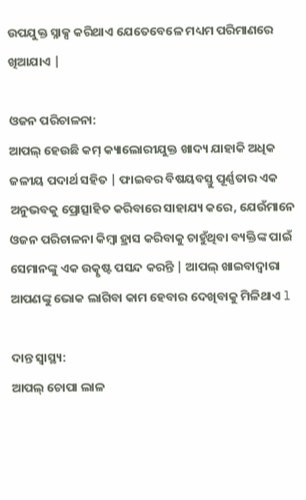ଉପଯୁକ୍ତ ସ୍ନାକ୍ସ କରିଥାଏ ଯେତେବେଳେ ମଧ୍ୟମ ପରିମାଣରେ ଖିଆଯାଏ |

ଓଜନ ପରିଚାଳନା:
ଆପଲ୍ ହେଉଛି କମ୍ କ୍ୟାଲୋରୀଯୁକ୍ତ ଖାଦ୍ୟ ଯାହାକି ଅଧିକ ଜଳୀୟ ପଦାର୍ଥ ସହିତ | ଫାଇବର ବିଷୟବସ୍ତୁ ପୂର୍ଣ୍ଣତାର ଏକ ଅନୁଭବକୁ ପ୍ରୋତ୍ସାହିତ କରିବାରେ ସାହାଯ୍ୟ କରେ, ଯେଉଁମାନେ ଓଜନ ପରିଚାଳନା କିମ୍ବା ହ୍ରାସ କରିବାକୁ ଚାହୁଁଥିବା ବ୍ୟକ୍ତିଙ୍କ ପାଇଁ ସେମାନଙ୍କୁ ଏକ ଉତ୍କୃଷ୍ଟ ପସନ୍ଦ କରନ୍ତି | ଆପଲ୍ ଖାଇବାଦ୍ୱାରା ଆପଣଙ୍କୁ ଭୋକ ଲାଗିବା କାମ ହେବାର ଦେଖିବାକୁ ମିଳିଥାଏ l

ଦାନ୍ତ ସ୍ୱାସ୍ଥ୍ୟ:
ଆପଲ୍ ଚୋପା ଲାଳ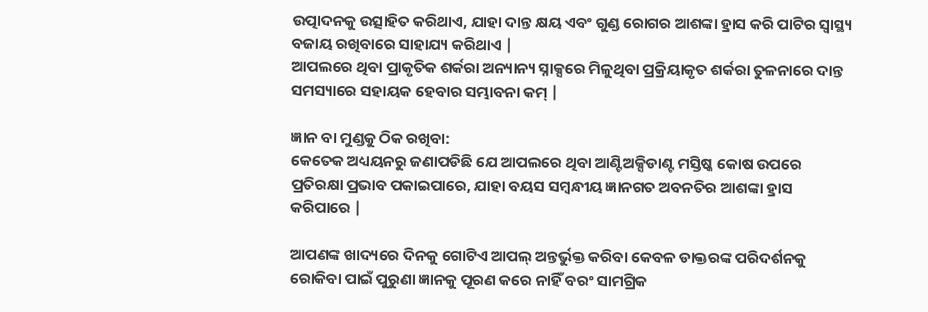ଉତ୍ପାଦନକୁ ଉତ୍ସାହିତ କରିଥାଏ, ଯାହା ଦାନ୍ତ କ୍ଷୟ ଏବଂ ଗୁଣ୍ଡ ରୋଗର ଆଶଙ୍କା ହ୍ରାସ କରି ପାଟିର ସ୍ୱାସ୍ଥ୍ୟ ବଜାୟ ରଖିବାରେ ସାହାଯ୍ୟ କରିଥାଏ |
ଆପଲରେ ଥିବା ପ୍ରାକୃତିକ ଶର୍କରା ଅନ୍ୟାନ୍ୟ ସ୍ନାକ୍ସରେ ମିଳୁଥିବା ପ୍ରକ୍ରିୟାକୃତ ଶର୍କରା ତୁଳନାରେ ଦାନ୍ତ ସମସ୍ୟାରେ ସହାୟକ ହେବାର ସମ୍ଭାବନା କମ୍ |

ଜ୍ଞାନ ବା ମୁଣ୍ଡକୁ ଠିକ ରଖିବା:
କେତେକ ଅଧ୍ୟୟନରୁ ଜଣାପଡିଛି ଯେ ଆପଲରେ ଥିବା ଆଣ୍ଟିଅକ୍ସିଡାଣ୍ଟ ମସ୍ତିଷ୍କ କୋଷ ଉପରେ ପ୍ରତିରକ୍ଷା ପ୍ରଭାବ ପକାଇପାରେ, ଯାହା ବୟସ ସମ୍ବନ୍ଧୀୟ ଜ୍ଞାନଗତ ଅବନତିର ଆଶଙ୍କା ହ୍ରାସ କରିପାରେ |

ଆପଣଙ୍କ ଖାଦ୍ୟରେ ଦିନକୁ ଗୋଟିଏ ଆପଲ୍ ଅନ୍ତର୍ଭୁକ୍ତ କରିବା କେବଳ ଡାକ୍ତରଙ୍କ ପରିଦର୍ଶନକୁ ରୋକିବା ପାଇଁ ପୁରୁଣା ଜ୍ଞାନକୁ ପୂରଣ କରେ ନାହିଁ ବରଂ ସାମଗ୍ରିକ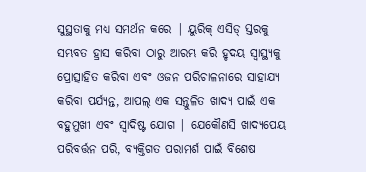ସୁସ୍ଥତାକୁ ମଧ୍ୟ ସମର୍ଥନ କରେ | ୟୁରିକ୍ ଏସିଡ୍ ସ୍ତରକୁ ସମ୍ଭବତ ହ୍ରାସ କରିବା ଠାରୁ ଆରମ୍ଭ କରି ହୃଦୟ ସ୍ୱାସ୍ଥ୍ୟକୁ ପ୍ରୋତ୍ସାହିତ କରିବା ଏବଂ ଓଜନ ପରିଚାଳନାରେ ସାହାଯ୍ୟ କରିବା ପର୍ଯ୍ୟନ୍ତ, ଆପଲ୍ ଏକ ସନ୍ତୁଳିତ ଖାଦ୍ୟ ପାଇଁ ଏକ ବହୁମୁଖୀ ଏବଂ ସ୍ୱାଦିଷ୍ଟ ଯୋଗ | ଯେକୌଣସି ଖାଦ୍ୟପେୟ ପରିବର୍ତ୍ତନ ପରି, ବ୍ୟକ୍ତିଗତ ପରାମର୍ଶ ପାଇଁ ବିଶେଷ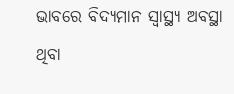ଭାବରେ ବିଦ୍ୟମାନ ସ୍ୱାସ୍ଥ୍ୟ ଅବସ୍ଥା ଥିବା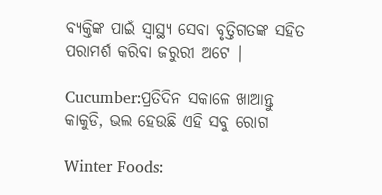ବ୍ୟକ୍ତିଙ୍କ ପାଇଁ ସ୍ୱାସ୍ଥ୍ୟ ସେବା ବୃତ୍ତିଗତଙ୍କ ସହିତ ପରାମର୍ଶ କରିବା ଜରୁରୀ ଅଟେ |

Cucumber:ପ୍ରତିଦିନ ସକାଳେ ଖାଆନ୍ତୁ କାକୁଡି, ଭଲ ହେଉଛି ଏହି ସବୁ ରୋଗ

Winter Foods: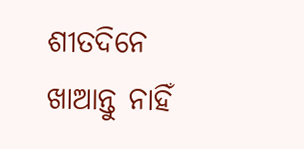ଶୀତଦିନେ ଖାଆନ୍ତୁ ନାହିଁ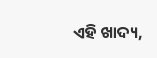ଏହି ଖାଦ୍ୟ,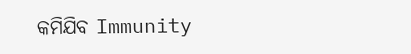କମିଯିବ Immunity